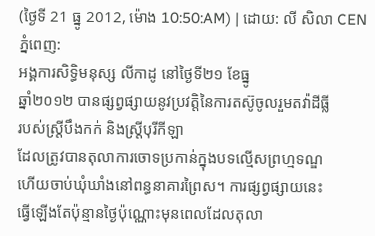(ថ្ងៃទី 21 ធ្នូ 2012, ម៉ោង 10:50:AM) | ដោយ: លី សិលា CEN
ភ្នំពេញ:
អង្គការសិទ្ធិមនុស្ស លីកាដូ នៅថ្ងៃទី២១ ខែធ្នូ
ឆ្នាំ២០១២ បានផ្សព្វផ្សាយនូវប្រវត្តិនៃការតស៊ូចូលរួមតវ៉ាដីធ្លី
របស់ស្ត្រីបឹងកក់ និងស្ត្រីបុរីកីឡា
ដែលត្រូវបានតុលាការចោទប្រកាន់ក្នុងបទល្មើសព្រហ្មទណ្ឌ
ហើយចាប់ឃុំឃាំងនៅពន្ធនាគារព្រៃស។ ការផ្សព្វផ្សាយនេះ
ធ្វើឡើងតែប៉ុន្មានថ្ងៃប៉ុណ្ណោះមុនពេលដែលតុលា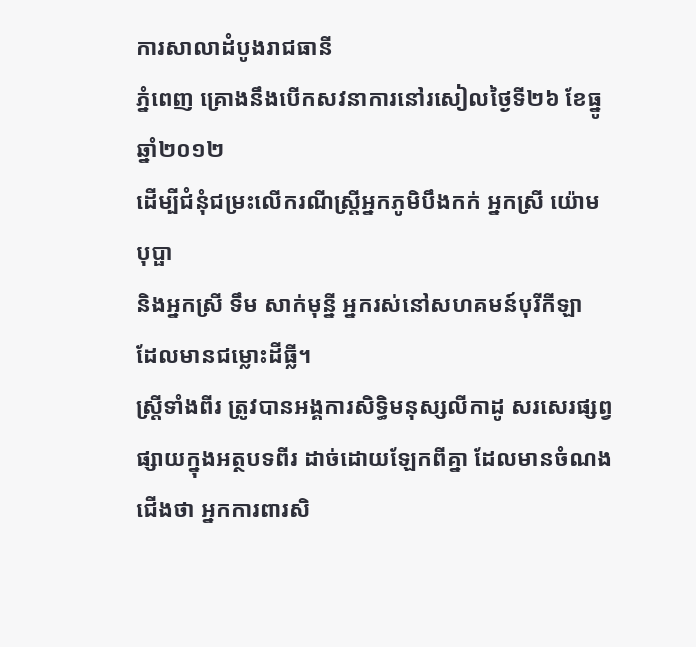ការសាលាដំបូងរាជធានី
ភ្នំពេញ គ្រោងនឹងបើកសវនាការនៅរសៀលថ្ងៃទី២៦ ខែធ្នូ ឆ្នាំ២០១២
ដើម្បីជំនុំជម្រះលើករណីស្ត្រីអ្នកភូមិបឹងកក់ អ្នកស្រី យ៉ោម បុប្ផា
និងអ្នកស្រី ទឹម សាក់មុន្នី អ្នករស់នៅសហគមន៍បុរីកីឡា
ដែលមានជម្លោះដីធ្លី។
ស្ត្រីទាំងពីរ ត្រូវបានអង្គការសិទ្ធិមនុស្សលីកាដូ សរសេរផ្សព្វផ្សាយក្នុងអត្ថបទពីរ ដាច់ដោយឡែកពីគ្នា ដែលមានចំណងជើងថា អ្នកការពារសិ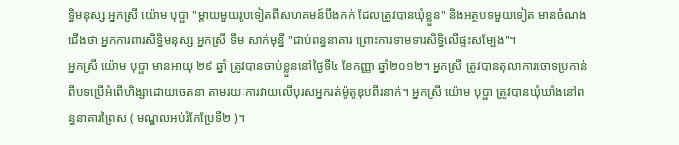ទ្ធិមនុស្ស អ្នកស្រី យ៉ោម បុប្ផា "ម្តាយមួយរូបទៀតពីសហគមន៍បឹងកក់ ដែលត្រូវបានឃុំខ្លួន" និងអត្ថបទមួយទៀត មានចំណងជើងថា អ្នកការពារសិទ្ធិមនុស្ស អ្នកស្រី ទឹម សាក់មុនី្ន "ជាប់ពន្ធនាគារ ព្រោះការទាមទារសិទ្ធិលើផ្ទះសម្បែង"។
អ្នកស្រី យ៉ោម បុប្ផា មានអាយុ ២៩ ឆ្នាំ ត្រូវបានចាប់ខ្លួននៅថ្ងៃទី៤ ខែកញ្ញា ឆ្នាំ២០១២។ អ្នកស្រី ត្រូវបានតុលាការចោទប្រកាន់ពីបទប្រើអំពើហិង្សាដោយចេតនា តាមរយៈការវាយលើបុរសអ្នករត់ម៉ូតូឌុបពីរនាក់។ អ្នកស្រី យ៉ោម បុប្ផា ត្រូវបានឃុំឃាំងនៅពន្ធនាគារព្រៃស ( មណ្ឌលអប់រំកែប្រែទី២ )។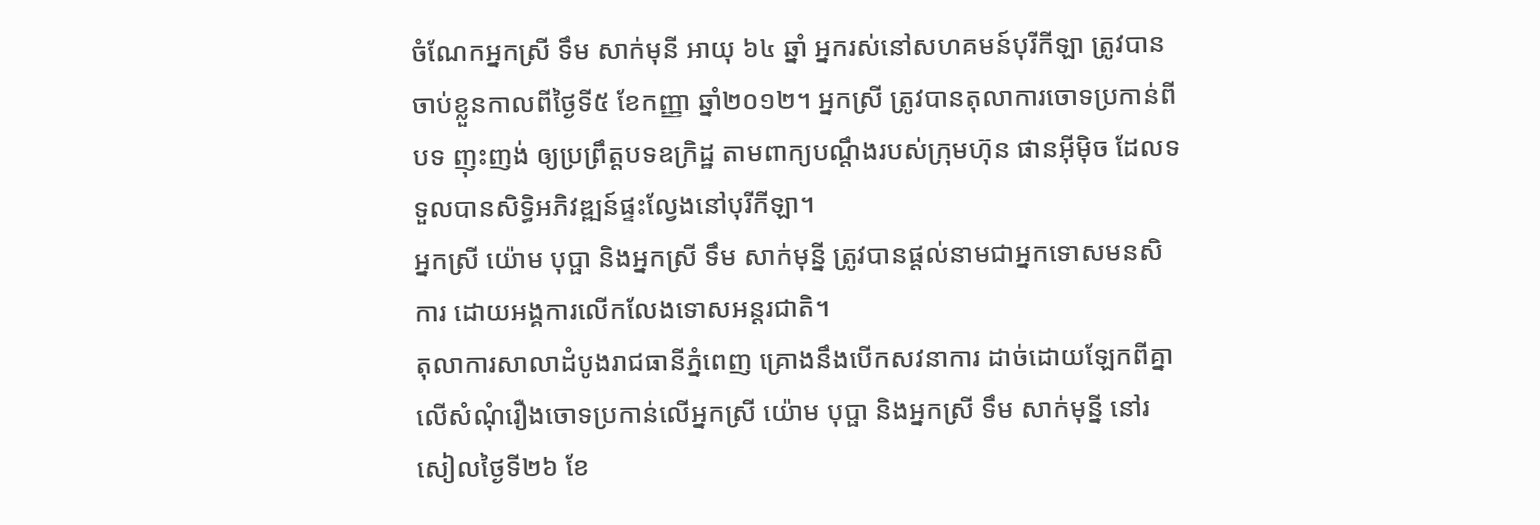ចំណែកអ្នកស្រី ទឹម សាក់មុនី អាយុ ៦៤ ឆ្នាំ អ្នករស់នៅសហគមន៍បុរីកីឡា ត្រូវបានចាប់ខ្លួនកាលពីថ្ងៃទី៥ ខែកញ្ញា ឆ្នាំ២០១២។ អ្នកស្រី ត្រូវបានតុលាការចោទប្រកាន់ពីបទ ញុះញង់ ឲ្យប្រព្រឹត្តបទឧក្រិដ្ឋ តាមពាក្យបណ្តឹងរបស់ក្រុមហ៊ុន ផានអ៊ីម៉ិច ដែលទទួលបានសិទ្ធិអភិវឌ្ឍន៍ផ្ទះល្វែងនៅបុរីកីឡា។
អ្នកស្រី យ៉ោម បុប្ផា និងអ្នកស្រី ទឹម សាក់មុន្នី ត្រូវបានផ្តល់នាមជាអ្នកទោសមនសិការ ដោយអង្គការលើកលែងទោសអន្តរជាតិ។
តុលាការសាលាដំបូងរាជធានីភ្នំពេញ គ្រោងនឹងបើកសវនាការ ដាច់ដោយឡែកពីគ្នាលើសំណុំរឿងចោទប្រកាន់លើអ្នកស្រី យ៉ោម បុប្ផា និងអ្នកស្រី ទឹម សាក់មុន្នី នៅរសៀលថ្ងៃទី២៦ ខែ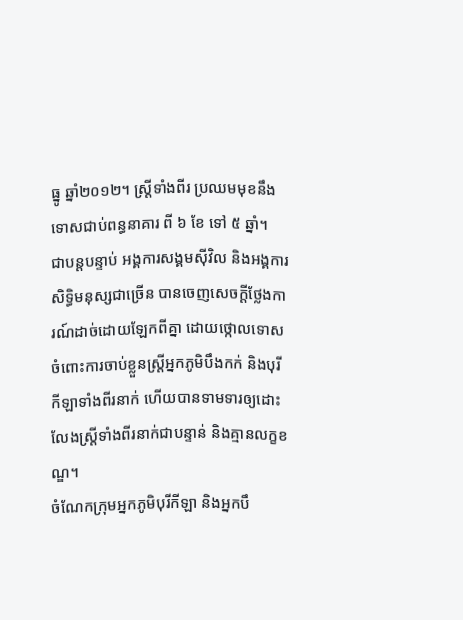ធ្នូ ឆ្នាំ២០១២។ ស្ត្រីទាំងពីរ ប្រឈមមុខនឹងទោសជាប់ពន្ធនាគារ ពី ៦ ខែ ទៅ ៥ ឆ្នាំ។
ជាបន្តបន្ទាប់ អង្គការសង្គមស៊ីវិល និងអង្គការសិទ្ធិមនុស្សជាច្រើន បានចេញសេចក្ដីថ្លែងការណ៍ដាច់ដោយឡែកពីគ្នា ដោយថ្កោលទោសចំពោះការចាប់ខ្លួនស្ត្រីអ្នកភូមិបឹងកក់ និងបុរីកីឡាទាំងពីរនាក់ ហើយបានទាមទារឲ្យដោះលែងស្ត្រីទាំងពីរនាក់ជាបន្ទាន់ និងគ្មានលក្ខខណ្ឌ។
ចំណែកក្រុមអ្នកភូមិបុរីកីឡា និងអ្នកបឹ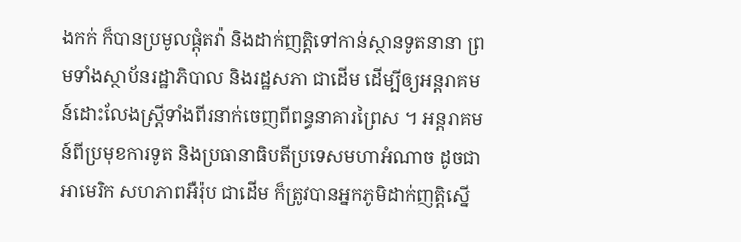ងកក់ ក៏បានប្រមូលផ្តុំតវ៉ា និងដាក់ញត្តិទៅកាន់ស្ថានទូតនានា ព្រមទាំងស្ថាប័នរដ្ឋាភិបាល និងរដ្ឋសភា ជាដើម ដើម្បីឲ្យអន្តរាគមន៍ដោះលែងស្ត្រីទាំងពីរនាក់ចេញពីពន្ធនាគារព្រៃស ។ អន្តរាគមន៍ពីប្រមុខការទូត និងប្រធានាធិបតីប្រទេសមហាអំណាច ដូចជា អាមេរិក សហភាពអឺរ៉ុប ជាដើម ក៏ត្រូវបានអ្នកភូមិដាក់ញត្តិស្នើ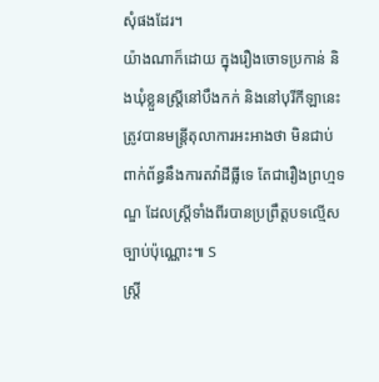សុំផងដែរ។
យ៉ាងណាក៏ដោយ ក្នុងរឿងចោទប្រកាន់ និងឃុំខ្លួនស្ត្រីនៅបឹងកក់ និងនៅបុរីកីឡានេះ ត្រូវបានមន្ត្រីតុលាការអះអាងថា មិនជាប់ពាក់ព័ន្ធនឹងការតវ៉ាដីធ្លីទេ តែជារឿងព្រហ្មទណ្ឌ ដែលស្ត្រីទាំងពីរបានប្រព្រឹត្តបទល្មើសច្បាប់ប៉ុណ្ណោះ៕ S
ស្ត្រី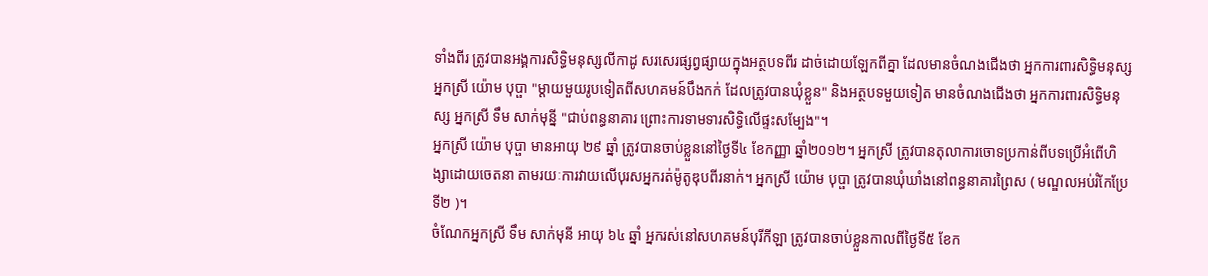ទាំងពីរ ត្រូវបានអង្គការសិទ្ធិមនុស្សលីកាដូ សរសេរផ្សព្វផ្សាយក្នុងអត្ថបទពីរ ដាច់ដោយឡែកពីគ្នា ដែលមានចំណងជើងថា អ្នកការពារសិទ្ធិមនុស្ស អ្នកស្រី យ៉ោម បុប្ផា "ម្តាយមួយរូបទៀតពីសហគមន៍បឹងកក់ ដែលត្រូវបានឃុំខ្លួន" និងអត្ថបទមួយទៀត មានចំណងជើងថា អ្នកការពារសិទ្ធិមនុស្ស អ្នកស្រី ទឹម សាក់មុនី្ន "ជាប់ពន្ធនាគារ ព្រោះការទាមទារសិទ្ធិលើផ្ទះសម្បែង"។
អ្នកស្រី យ៉ោម បុប្ផា មានអាយុ ២៩ ឆ្នាំ ត្រូវបានចាប់ខ្លួននៅថ្ងៃទី៤ ខែកញ្ញា ឆ្នាំ២០១២។ អ្នកស្រី ត្រូវបានតុលាការចោទប្រកាន់ពីបទប្រើអំពើហិង្សាដោយចេតនា តាមរយៈការវាយលើបុរសអ្នករត់ម៉ូតូឌុបពីរនាក់។ អ្នកស្រី យ៉ោម បុប្ផា ត្រូវបានឃុំឃាំងនៅពន្ធនាគារព្រៃស ( មណ្ឌលអប់រំកែប្រែទី២ )។
ចំណែកអ្នកស្រី ទឹម សាក់មុនី អាយុ ៦៤ ឆ្នាំ អ្នករស់នៅសហគមន៍បុរីកីឡា ត្រូវបានចាប់ខ្លួនកាលពីថ្ងៃទី៥ ខែក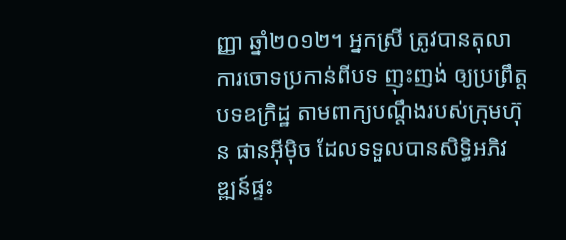ញ្ញា ឆ្នាំ២០១២។ អ្នកស្រី ត្រូវបានតុលាការចោទប្រកាន់ពីបទ ញុះញង់ ឲ្យប្រព្រឹត្តបទឧក្រិដ្ឋ តាមពាក្យបណ្តឹងរបស់ក្រុមហ៊ុន ផានអ៊ីម៉ិច ដែលទទួលបានសិទ្ធិអភិវឌ្ឍន៍ផ្ទះ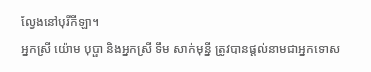ល្វែងនៅបុរីកីឡា។
អ្នកស្រី យ៉ោម បុប្ផា និងអ្នកស្រី ទឹម សាក់មុន្នី ត្រូវបានផ្តល់នាមជាអ្នកទោស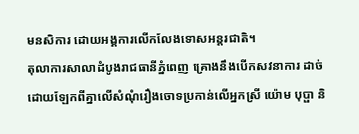មនសិការ ដោយអង្គការលើកលែងទោសអន្តរជាតិ។
តុលាការសាលាដំបូងរាជធានីភ្នំពេញ គ្រោងនឹងបើកសវនាការ ដាច់ដោយឡែកពីគ្នាលើសំណុំរឿងចោទប្រកាន់លើអ្នកស្រី យ៉ោម បុប្ផា និ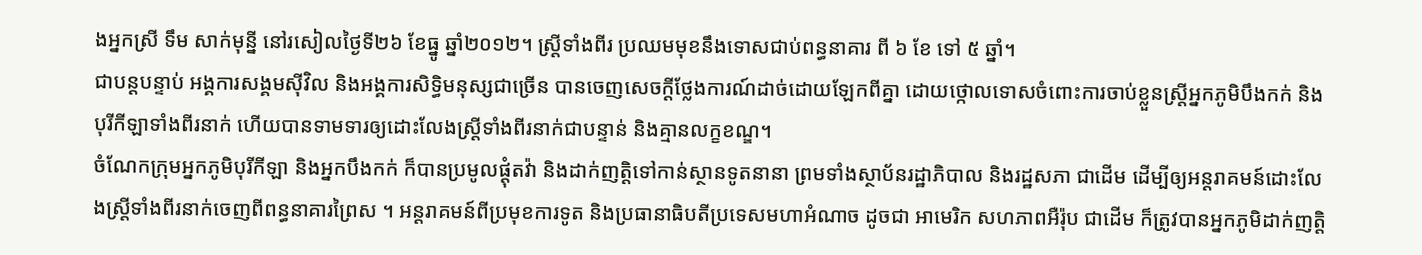ងអ្នកស្រី ទឹម សាក់មុន្នី នៅរសៀលថ្ងៃទី២៦ ខែធ្នូ ឆ្នាំ២០១២។ ស្ត្រីទាំងពីរ ប្រឈមមុខនឹងទោសជាប់ពន្ធនាគារ ពី ៦ ខែ ទៅ ៥ ឆ្នាំ។
ជាបន្តបន្ទាប់ អង្គការសង្គមស៊ីវិល និងអង្គការសិទ្ធិមនុស្សជាច្រើន បានចេញសេចក្ដីថ្លែងការណ៍ដាច់ដោយឡែកពីគ្នា ដោយថ្កោលទោសចំពោះការចាប់ខ្លួនស្ត្រីអ្នកភូមិបឹងកក់ និងបុរីកីឡាទាំងពីរនាក់ ហើយបានទាមទារឲ្យដោះលែងស្ត្រីទាំងពីរនាក់ជាបន្ទាន់ និងគ្មានលក្ខខណ្ឌ។
ចំណែកក្រុមអ្នកភូមិបុរីកីឡា និងអ្នកបឹងកក់ ក៏បានប្រមូលផ្តុំតវ៉ា និងដាក់ញត្តិទៅកាន់ស្ថានទូតនានា ព្រមទាំងស្ថាប័នរដ្ឋាភិបាល និងរដ្ឋសភា ជាដើម ដើម្បីឲ្យអន្តរាគមន៍ដោះលែងស្ត្រីទាំងពីរនាក់ចេញពីពន្ធនាគារព្រៃស ។ អន្តរាគមន៍ពីប្រមុខការទូត និងប្រធានាធិបតីប្រទេសមហាអំណាច ដូចជា អាមេរិក សហភាពអឺរ៉ុប ជាដើម ក៏ត្រូវបានអ្នកភូមិដាក់ញត្តិ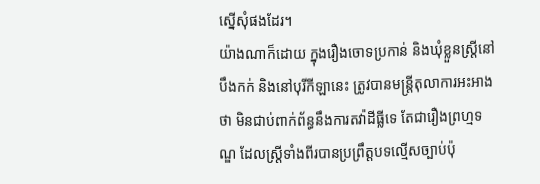ស្នើសុំផងដែរ។
យ៉ាងណាក៏ដោយ ក្នុងរឿងចោទប្រកាន់ និងឃុំខ្លួនស្ត្រីនៅបឹងកក់ និងនៅបុរីកីឡានេះ ត្រូវបានមន្ត្រីតុលាការអះអាងថា មិនជាប់ពាក់ព័ន្ធនឹងការតវ៉ាដីធ្លីទេ តែជារឿងព្រហ្មទណ្ឌ ដែលស្ត្រីទាំងពីរបានប្រព្រឹត្តបទល្មើសច្បាប់ប៉ុ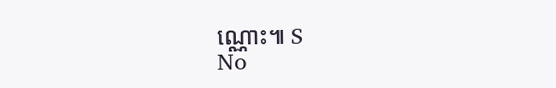ណ្ណោះ៕ S
No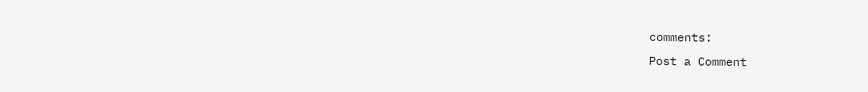comments:
Post a Comment